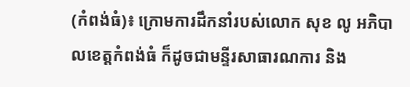(កំពង់ធំ)៖ ក្រោមការដឹកនាំរបស់លោក សុខ លូ អភិបាលខេត្តកំពង់ធំ ក៏ដូចជាមន្ទីរសាធារណការ និង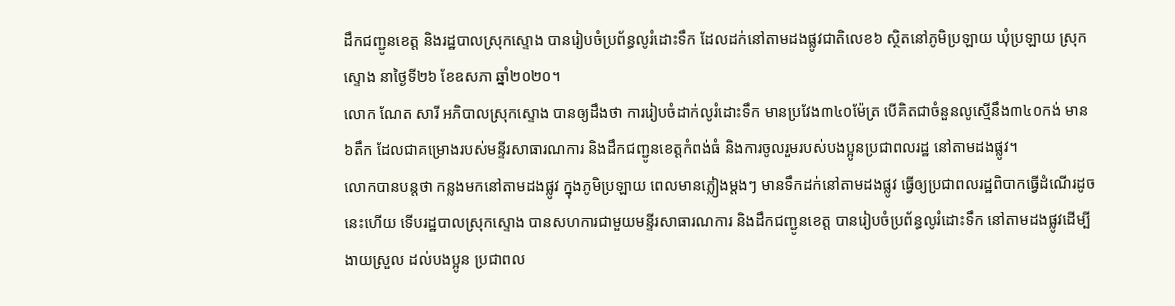ដឹកជញ្ជូនខេត្ត និងរដ្ឋបាលស្រុកស្ទោង បានរៀបចំប្រព័ន្ធលូរំដោះទឹក ដែលដក់នៅតាមដងផ្លូវជាតិលេខ៦ ស្ថិតនៅភូមិប្រឡាយ ឃុំប្រឡាយ ស្រុកស្ទោង នាថ្ងៃទី២៦ ខែឧសភា ឆ្នាំ២០២០។
លោក ណែត សារី អភិបាលស្រុកស្ទោង បានឲ្យដឹងថា ការរៀបចំដាក់លូរំដោះទឹក មានប្រវែង៣៤០ម៉ែត្រ បើគិតជាចំនួនលូស្មើនឹង៣៤០កង់ មាន៦តឹក ដែលជាគម្រោងរបស់មន្ទីរសាធារណការ និងដឹកជញ្ជូនខេត្តកំពង់ធំ និងការចូលរួមរបស់បងប្អូនប្រជាពលរដ្ឋ នៅតាមដងផ្លូវ។
លោកបានបន្តថា កន្លងមកនៅតាមដងផ្លូវ ក្នុងភូមិប្រឡាយ ពេលមានភ្លៀងម្ដងៗ មានទឹកដក់នៅតាមដងផ្លូវ ធ្វើឲ្យប្រជាពលរដ្ឋពិបាកធ្វើដំណើរដូចនេះហើយ ទើបរដ្ឋបាលស្រុកស្ទោង បានសហការជាមួយមន្ទីរសាធារណការ និងដឹកជញ្ជូនខេត្ត បានរៀបចំប្រព័ន្ធលូរំដោះទឹក នៅតាមដងផ្លូវដើម្បីងាយស្រួល ដល់បងប្អូន ប្រជាពល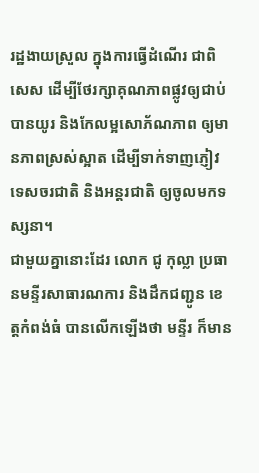រដ្ឋងាយស្រួល ក្នុងការធ្វើដំណើរ ជាពិសេស ដើម្បីថែរក្សាគុណភាពផ្លូវឲ្យជាប់បានយូរ និងកែលម្អសោភ័ណភាព ឲ្យមានភាពស្រស់ស្អាត ដើម្បីទាក់ទាញភ្ញៀវទេសចរជាតិ និងអន្តរជាតិ ឲ្យចូលមកទស្សនា។
ជាមួយគ្នានោះដែរ លោក ជូ កុល្លា ប្រធានមន្ទីរសាធារណការ និងដឹកជញ្ជូន ខេត្តកំពង់ធំ បានលើកឡើងថា មន្ទីរ ក៏មាន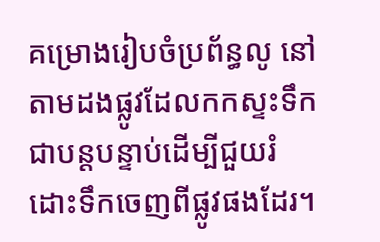គម្រោងរៀបចំប្រព័ន្ធលូ នៅតាមដងផ្លូវដែលកកស្ទះទឹក ជាបន្តបន្ទាប់ដើម្បីជួយរំដោះទឹកចេញពីផ្លូវផងដែរ។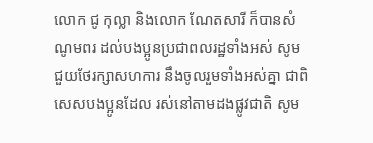លោក ជូ កុល្លា និងលោក ណែតសារី ក៏បានសំណូមពរ ដល់បងប្អូនប្រជាពលរដ្ឋទាំងអស់ សូមជួយថែរក្សាសហការ នឹងចូលរួមទាំងអស់គ្នា ជាពិសេសបងប្អូនដែល រស់នៅតាមដងផ្លូវជាតិ សូម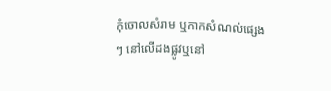កុំចោលសំរាម ឬកាកសំណល់ផ្សេងៗ នៅលើដងផ្លូវឬនៅ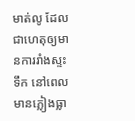មាត់លូ ដែលជាហេតុឲ្យមានការរាំងស្ទះទឹក នៅពេលមានភ្លៀងធ្លា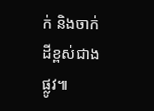ក់ និងចាក់ដីខ្ពស់ជាងផ្លូវ៕